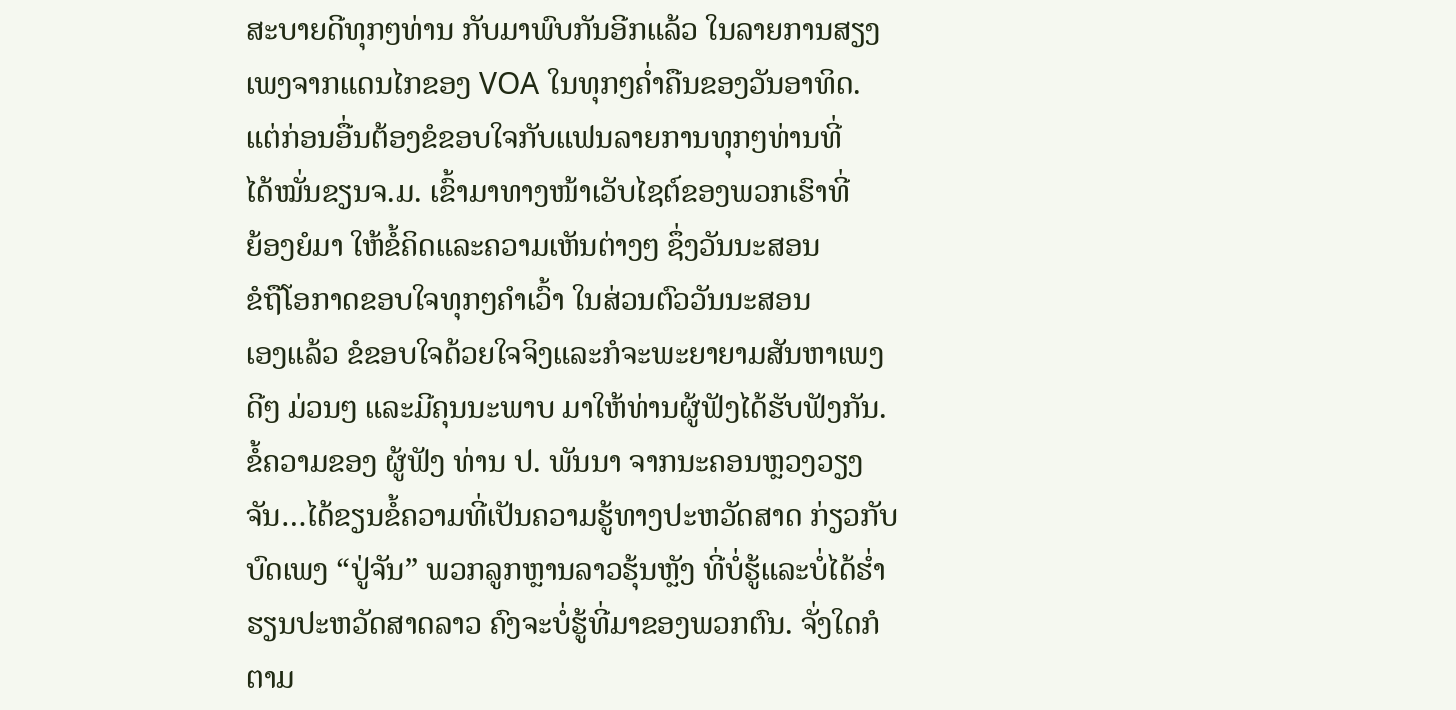ສະບາຍດີທຸກໆທ່ານ ກັບມາພົບກັນອີກແລ້ວ ໃນລາຍການສຽງ
ເພງຈາກແດນໄກຂອງ VOA ໃນທຸກໆຄໍ່າຄືນຂອງວັນອາທິດ.
ແຕ່ກ່ອນອື່ນຕ້ອງຂໍຂອບໃຈກັບແຟນລາຍການທຸກໆທ່ານທີ່
ໄດ້ໝັ່ນຂຽນຈ.ມ. ເຂົ້າມາທາງໜ້າເວັບໄຊຕ໌ຂອງພວກເຮົາທີ່
ຍ້ອງຍໍມາ ໃຫ້ຂໍ້ຄິດແລະຄວາມເຫັນຕ່າງໆ ຊຶ່ງວັນນະສອນ
ຂໍຖືໂອກາດຂອບໃຈທຸກໆຄຳເວົ້າ ໃນສ່ວນຕົວວັນນະສອນ
ເອງແລ້ວ ຂໍຂອບໃຈດ້ວຍໃຈຈິງແລະກໍຈະພະຍາຍາມສັນຫາເພງດີໆ ມ່ວນໆ ແລະມີຄຸນນະພາບ ມາໃຫ້ທ່ານຜູ້ຟັງໄດ້ຮັບຟັງກັນ. ຂໍ້ຄວາມຂອງ ຜູ້ຟັງ ທ່ານ ປ. ພັນນາ ຈາກນະຄອນຫຼວງວຽງຈັນ…ໄດ້ຂຽນຂໍ້ຄວາມທີ່ເປັນຄວາມຮູ້ທາງປະຫວັດສາດ ກ່ຽວກັບບົດເພງ “ປູ່ຈັນ” ພວກລູກຫຼານລາວຮຸ້ນຫຼັງ ທີ່ບໍ່ຮູ້ແລະບໍ່ໄດ້ຮ່ຳຮຽນປະຫວັດສາດລາວ ຄົງຈະບໍ່ຮູ້ທີ່ມາຂອງພວກຕົນ. ຈັ່ງໃດກໍຕາມ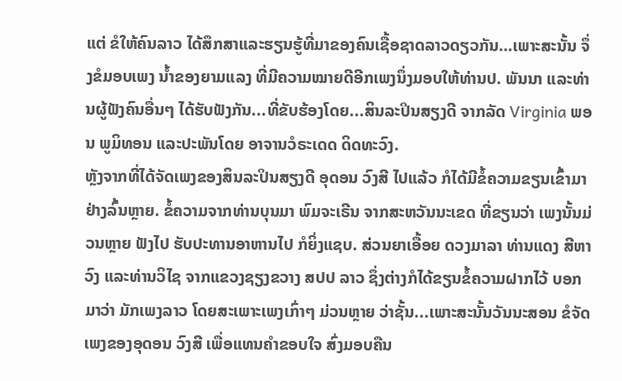ແຕ່ ຂໍໃຫ້ຄົນລາວ ໄດ້ສຶກສາແລະຮຽນຮູ້ທີ່ມາຂອງຄົນເຊື້ອຊາດລາວດຽວກັນ…ເພາະສະນັ້ນ ຈຶ່ງຂໍມອບເພງ ນ້ຳຂອງຍາມແລງ ທີ່ມີຄວາມໝາຍດີອີກເພງນຶ່ງມອບໃຫ້ທ່ານປ. ພັນນາ ແລະທ່ານຜູ້ຟັງຄົນອື່ນໆ ໄດ້ຮັບຟັງກັນ...ທີ່ຂັບຮ້ອງໂດຍ...ສິນລະປິນສຽງດີ ຈາກລັດ Virginia ພອນ ພູມິທອນ ແລະປະພັນໂດຍ ອາຈານວໍຣະເດດ ດິດທະວົງ.
ຫຼັງຈາກທີ່ໄດ້ຈັດເພງຂອງສິນລະປິນສຽງດີ ອຸດອນ ວົງສີ ໄປແລ້ວ ກໍໄດ້ມີຂໍ້ຄວາມຂຽນເຂົ້າມາຢ່າງລົ້ນຫຼາຍ. ຂໍ້ຄວາມຈາກທ່ານບຸນມາ ພົມຈະເຣີນ ຈາກສະຫວັນນະເຂດ ທີ່ຂຽນວ່າ ເພງນັ້ນມ່ວນຫຼາຍ ຟັງໄປ ຮັບປະທານອາຫານໄປ ກໍຍິ່ງແຊບ. ສ່ວນຍາເອື້ອຍ ດວງມາລາ ທ່ານແດງ ສີຫາວົງ ແລະທ່ານວິໄຊ ຈາກແຂວງຊຽງຂວາງ ສປປ ລາວ ຊຶ່ງຕ່າງກໍໄດ້ຂຽນຂໍ້ຄວາມຝາກໄວ້ ບອກມາວ່າ ມັກເພງລາວ ໂດຍສະເພາະເພງເກົ່າໆ ມ່ວນຫຼາຍ ວ່າຊັ້ນ...ເພາະສະນັ້ນວັນນະສອນ ຂໍຈັດເພງຂອງອຸດອນ ວົງສີ ເພື່ອແທນຄຳຂອບໃຈ ສົ່ງມອບຄືນ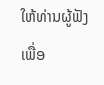ໃຫ້ທ່ານຜູ້ຟັງ ເພື່ອ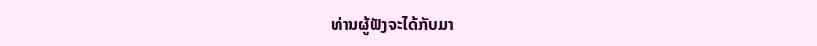ທ່ານຜູ້ຟັງຈະໄດ້ກັບມາ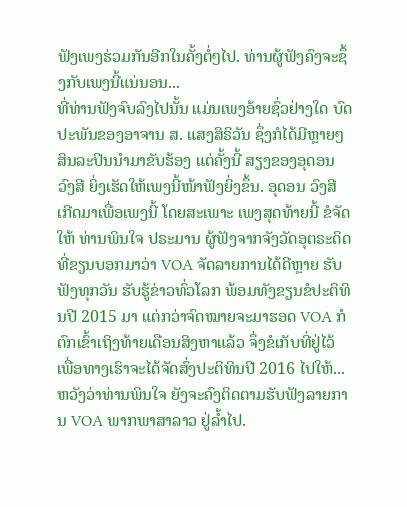ຟັງເພງຮ່ວມກັນອີກໃນຄັ້ງຕໍ່ໆໄປ. ທ່ານຜູ້ຟັງຄົງຈະຊຶ້ງກັບເພງນີ້ແນ່ນອນ...
ທີ່ທ່ານຟັງຈົບລົງໄປນັ້ນ ແມ່ນເພງອ້າຍຊົ່ວຢ່າງໃດ ບົດປະພັນຂອງອາຈານ ສ. ແສງສິຣິວັນ ຊຶ່ງກໍໄດ້ມີຫຼາຍໆສິນລະປິນນຳມາຂັບຮ້ອງ ແຕ່ຄັ້ງນີ້ ສຽງຂອງອຸດອນ ວົງສີ ຍິ່ງເຮັດໃຫ້ເພງນີ້ໜ້າຟັງຍິ່ງຂຶ້ນ. ອຸດອນ ວົງສີ ເກີດມາເພື່ອເພງນີ້ ໂດຍສະເພາະ ເພງສຸດທ້າຍນີ້ ຂໍຈັດໃຫ້ ທ່ານພິນໃຈ ປຣະມານ ຜູ້ຟັງຈາກຈັງວັດອຸຕຣະດິດ ທີ່ຂຽນບອກມາວ່າ VOA ຈັດລາຍການໄດ້ດີຫຼາຍ ຮັບຟັງທຸກວັນ ຮັບຮູ້ຂ່າວທົ່ວໂລກ ພ້ອມທັງຂຽນຂໍປະຕິທິນປີ 2015 ມາ ແຕ່ກວ່າຈົດໝາຍຈະມາຮອດ VOA ກໍຕົກເຂົ້າເຖິງທ້າຍເດືອນສິງຫາແລ້ວ ຈຶ່ງຂໍເກັບທີ່ຢູ່ໄວ້ ເພື່ອທາງເຮົາຈະໄດ້ຈັດສົ່ງປະຕິທິນປີ 2016 ໄປໃຫ້...ຫວັງວ່າທ່ານພິນໃຈ ຍັງຈະຄົງຕິດຕາມຮັບຟັງລາຍການ VOA ພາກພາສາລາວ ຢູ່ລ້ຳໄປ.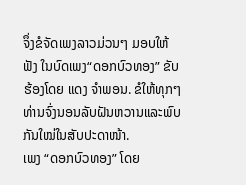ຈຶ່ງຂໍຈັດເພງລາວມ່ວນໆ ມອບໃຫ້ຟັງ ໃນບົດເພງ“ດອກບົວທອງ” ຂັບຮ້ອງໂດຍ ແດງ ຈຳພອນ. ຂໍໃຫ້ທຸກໆທ່ານຈົ່ງນອນລັບຝັນຫວານແລະພົບກັນໃໝ່ໃນສັບປະດາໜ້າ.
ເພງ “ດອກບົວທອງ” ໂດຍ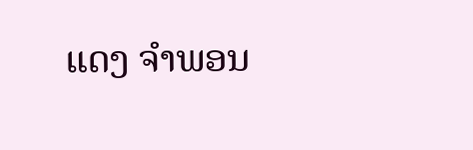ແດງ ຈຳພອນ